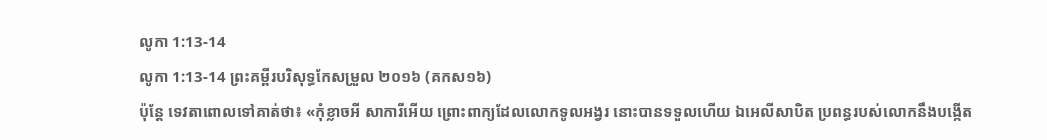លូកា 1:13-14
លូកា 1:13-14 ព្រះគម្ពីរបរិសុទ្ធកែសម្រួល ២០១៦ (គកស១៦)
ប៉ុន្តែ ទេវតាពោលទៅគាត់ថា៖ «កុំខ្លាចអី សាការីអើយ ព្រោះពាក្យដែលលោកទូលអង្វរ នោះបានទទួលហើយ ឯអេលីសាបិត ប្រពន្ធរបស់លោកនឹងបង្កើត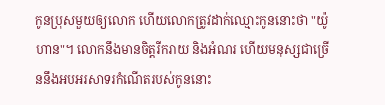កូនប្រុសមួយឲ្យលោក ហើយលោកត្រូវដាក់ឈ្មោះកូននោះថា "យ៉ូហាន"។ លោកនឹងមានចិត្តរីករាយ និងអំណរ ហើយមនុស្សជាច្រើននឹងអបអរសាទរកំណើតរបស់កូននោះ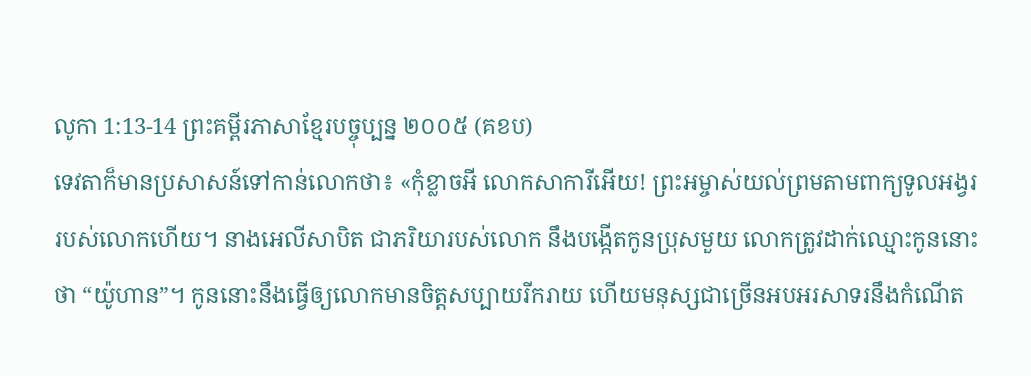លូកា 1:13-14 ព្រះគម្ពីរភាសាខ្មែរបច្ចុប្បន្ន ២០០៥ (គខប)
ទេវតាក៏មានប្រសាសន៍ទៅកាន់លោកថា៖ «កុំខ្លាចអី លោកសាការីអើយ! ព្រះអម្ចាស់យល់ព្រមតាមពាក្យទូលអង្វររបស់លោកហើយ។ នាងអេលីសាបិត ជាភរិយារបស់លោក នឹងបង្កើតកូនប្រុសមួយ លោកត្រូវដាក់ឈ្មោះកូននោះថា “យ៉ូហាន”។ កូននោះនឹងធ្វើឲ្យលោកមានចិត្តសប្បាយរីករាយ ហើយមនុស្សជាច្រើនអបអរសាទរនឹងកំណើត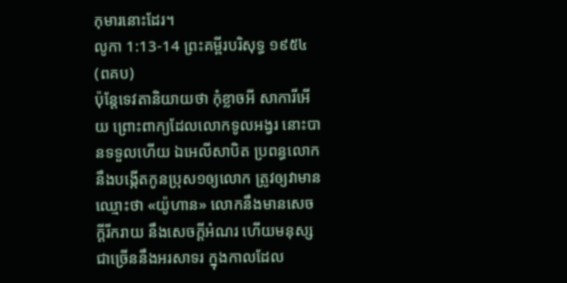កុមារនោះដែរ។
លូកា 1:13-14 ព្រះគម្ពីរបរិសុទ្ធ ១៩៥៤ (ពគប)
ប៉ុន្តែទេវតានិយាយថា កុំខ្លាចអី សាការីអើយ ព្រោះពាក្យដែលលោកទូលអង្វរ នោះបានទទួលហើយ ឯអេលីសាបិត ប្រពន្ធលោក នឹងបង្កើតកូនប្រុស១ឲ្យលោក ត្រូវឲ្យវាមានឈ្មោះថា «យ៉ូហាន» លោកនឹងមានសេចក្ដីរីករាយ នឹងសេចក្ដីអំណរ ហើយមនុស្សជាច្រើននឹងអរសាទរ ក្នុងកាលដែល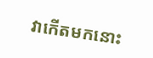វាកើតមកនោះ